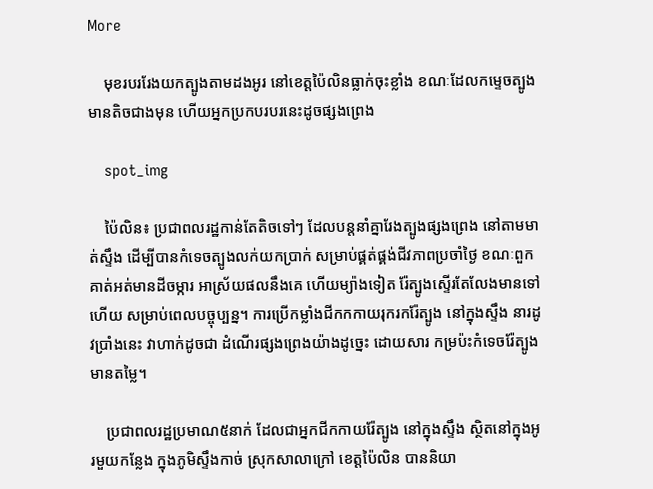More

    មុខរបររែងយកត្បូងតាមដងអូរ នៅខេត្តប៉ៃលិនធ្លាក់ចុះខ្លាំង ខណៈដែលកម្ទេចត្បូងមានតិចជាងមុន ហើយអ្នកប្រកបរបរនេះដូចផ្សងព្រេង

    spot_img

    ប៉ៃលិន៖ ប្រជាពលរដ្ឋកាន់តែតិចទៅៗ ដែលបន្តនាំគ្នារែងត្បូងផ្សងព្រេង នៅតាមមាត់ស្ទឹង ដើម្បីបានកំទេចត្បូងលក់យកប្រាក់ សម្រាប់ផ្គត់ផ្គង់ជីវភាពប្រចាំថ្ងៃ ខណៈពួកគាត់អត់មានដីចម្ការ អាស្រ័យផលនឹងគេ ហើយម្យ៉ាងទៀត រ៉ែត្បូងស្ទើរតែលែងមានទៅហើយ សម្រាប់ពេលបច្ចុប្បន្ន។ ការប្រើកម្លាំងជីកកកាយរុករករ៉ែត្បូង នៅក្នុងស្ទឹង នារដូវប្រាំងនេះ វាហាក់ដូចជា ដំណើរផ្សងព្រេងយ៉ាងដូច្នេះ ដោយសារ កម្រប៉ះកំទេចរ៉ែត្បូងមានតម្លៃ។

    ប្រជាពលរដ្ឋប្រមាណ៥នាក់ ដែលជាអ្នកជីកកាយរ៉ែត្បូង នៅក្នុងស្ទឹង ស្ថិតនៅក្នុងអូរមួយកន្លែង ក្នុងភូមិស្ទឹងកាច់ ស្រុកសាលាក្រៅ ខេត្តប៉ៃលិន បាននិយា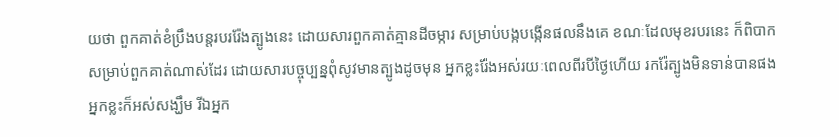យថា ពួកគាត់ខំប្រឹងបន្តរបររ៉ែងត្បូងនេះ ដោយសារពួកគាត់គ្មានដីចម្ការ សម្រាប់បង្កបង្កើនផលនឹងគេ ខណៈដែលមុខរបរនេះ ក៏ពិបាកសម្រាប់ពួកគាត់ណាស់ដែរ ដោយសារបច្ចុប្បន្នពុំសូវមានត្បូងដូចមុន អ្នកខ្លះរ៉ែងអស់រយៈពេលពីរបីថ្ងៃហើយ រករ៉ែត្បូងមិនទាន់បានផង អ្នកខ្លះក៏អស់សង្ឃឹម រីឯអ្នក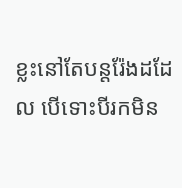ខ្លះនៅតែបន្តរ៉ែងដដែល បើទោះបីរកមិន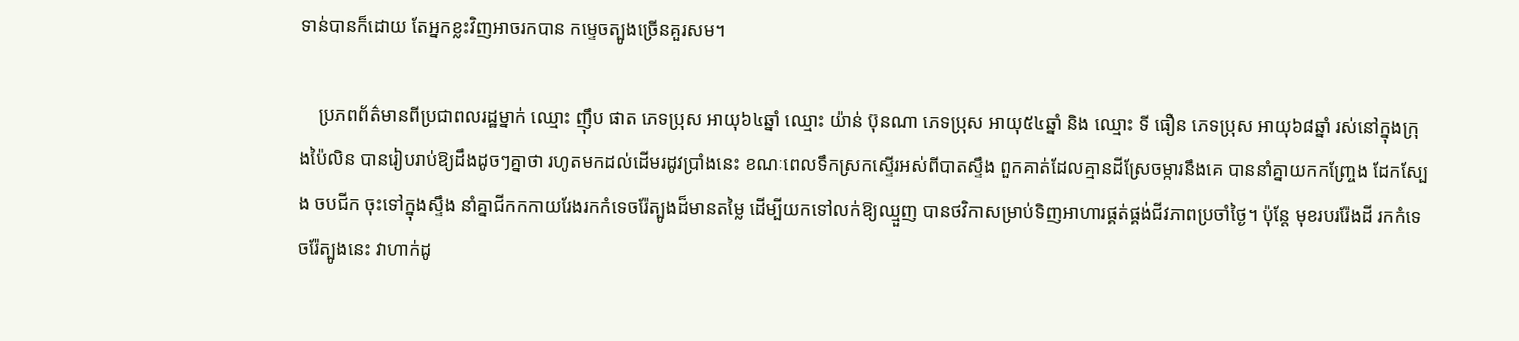ទាន់បានក៏ដោយ តែអ្នកខ្លះវិញអាចរកបាន កម្ទេចត្បូងច្រើនគួរសម។

    ប្រភពព័ត៌មានពីប្រជាពលរដ្ឋម្នាក់ ឈ្មោះ ញ៉ឹប ផាត ភេទប្រុស អាយុ៦៤ឆ្នាំ ឈ្មោះ យ៉ាន់ ប៊ុនណា ភេទប្រុស អាយុ៥៤ឆ្នាំ និង ឈ្មោះ ទី ធឿន ភេទប្រុស អាយុ៦៨ឆ្នាំ រស់នៅក្នុងក្រុងប៉ៃលិន បានរៀបរាប់ឱ្យដឹងដូចៗគ្នាថា រហូតមកដល់ដើមរដូវប្រាំងនេះ ខណៈពេលទឹកស្រកស្ទើរអស់ពីបាតស្ទឹង ពួកគាត់ដែលគ្មានដីស្រែចម្ការនឹងគេ បាននាំគ្នាយកកញ្ច្រែង ដែកស្បែង ចបជីក ចុះទៅក្នុងស្ទឹង នាំគ្នាជីកកកាយរែងរកកំទេចរ៉ែត្បូងដ៏មានតម្លៃ ដើម្បីយកទៅលក់ឱ្យឈ្មួញ បានថវិកាសម្រាប់ទិញអាហារផ្គត់ផ្គង់ជីវភាពប្រចាំថ្ងៃ។ ប៉ុន្តែ មុខរបររ៉ែងដី រកកំទេចរ៉ែត្បូងនេះ វាហាក់ដូ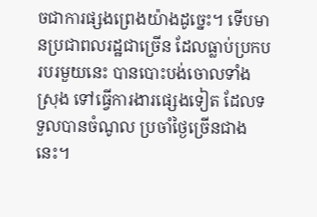ចជាការផ្សងព្រេងយ៉ាងដូច្នេះ។ ទើបមានប្រជាពលរដ្ឋជាច្រើន ដែលធ្លាប់ប្រកបរបរមួយនេះ បានបោះបង់ចោលទាំងស្រុង ទៅធ្វើការងារផ្សេងទៀត ដែលទទួលបានចំណូល ប្រចាំថ្ងៃច្រើនជាងនេះ។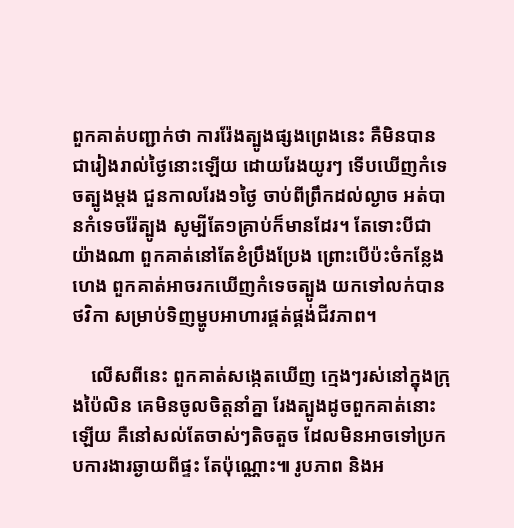ពួកគាត់បញ្ជាក់ថា ការរ៉ែងត្បូងផ្សងព្រេងនេះ គឺមិនបានជារៀងរាល់ថ្ងៃនោះឡើយ ដោយរែងយូរៗ ទើបឃើញកំទេចត្បូងម្តង ជួនកាលរែង១ថ្ងៃ ចាប់ពីព្រឹកដល់ល្ងាច អត់បានកំទេចរ៉ែត្បូង សូម្បីតែ១គ្រាប់ក៏មានដែរ។ តែទោះបីជាយ៉ាងណា ពួកគាត់នៅតែខំប្រឹងប្រែង ព្រោះបើប៉ះចំកន្លែងហេង ពួកគាត់អាចរកឃើញកំទេចត្បូង យកទៅលក់បានថវិកា សម្រាប់ទិញម្ហូបអាហារផ្គត់ផ្គង់ជីវភាព។

    លើសពីនេះ ពួកគាត់សង្កេតឃើញ ក្មេងៗរស់នៅក្នុងក្រុងប៉ៃលិន គេមិនចូលចិត្តនាំគ្នា រែងត្បូងដូចពួកគាត់នោះឡើយ គឺនៅសល់តែចាស់ៗតិចតួច ដែលមិនអាចទៅប្រកបការងារឆ្ងាយពីផ្ទះ តែប៉ុណ្ណោះ៕ រូបភាព និងអ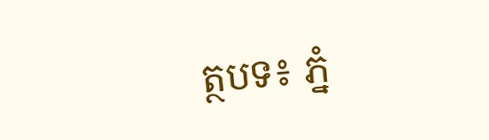ត្ថបទ៖ ភ្នំ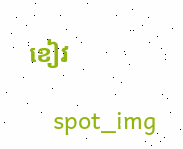ខៀវ

    spot_img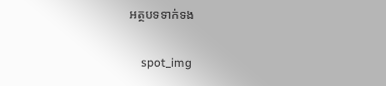អត្ថបទទាក់ទង

    spot_img